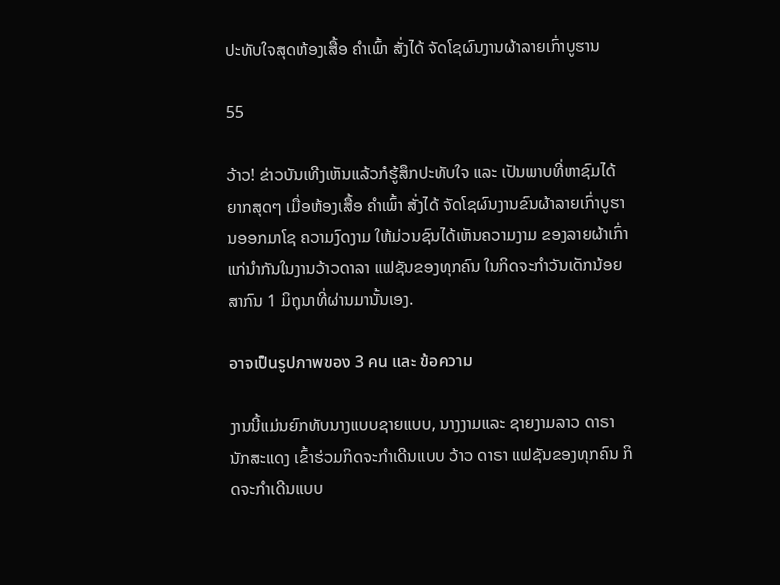ປະທັບໃຈສຸດຫ້ອງເສື້ອ ຄຳເພົ້າ ສັ່ງໄດ້ ຈັດໂຊຜົນງານຜ້າລາຍເກົ່າບູຮານ

55

ວ້າວ! ຂ່າວບັນເທີງເຫັນແລ້ວກໍຮູ້ສຶກປະທັບໃຈ ແລະ ເປັນພາບທີ່ຫາຊົມໄດ້ຍາກສຸດໆ ເມື່ອຫ້ອງເສື້ອ ຄຳເພົ້າ ສັ່ງໄດ້ ຈັດໂຊຜົນງານຂົນຜ້າລາຍເກົ່າບູຮານອອກມາໂຊ ຄວາມງົດງາມ ໃຫ້ມ່ວນຊົນໄດ້ເຫັນຄວາມງາມ ຂອງລາຍຜ້າເກົ່າແກ່ນໍາກັນໃນງານວ້າວດາລາ ແຟຊັນຂອງທຸກຄົນ ໃນກິດຈະກຳວັນເດັກນ້ອຍສາກົນ 1 ມິຖຸນາທີ່ຜ່ານມານັ້ນເອງ.

อาจเป็นรูปภาพของ 3 คน และ ข้อความ

ງານນີ້ແມ່ນຍົກທັບນາງແບບຊາຍແບບ, ນາງງາມແລະ ຊາຍງາມລາວ ດາຣານັກສະແດງ ເຂົ້າຮ່ວມກິດຈະກຳເດີນແບບ ວ້າວ ດາຣາ ແຟຊັນຂອງທຸກຄົນ ກິດຈະກຳເດີນແບບ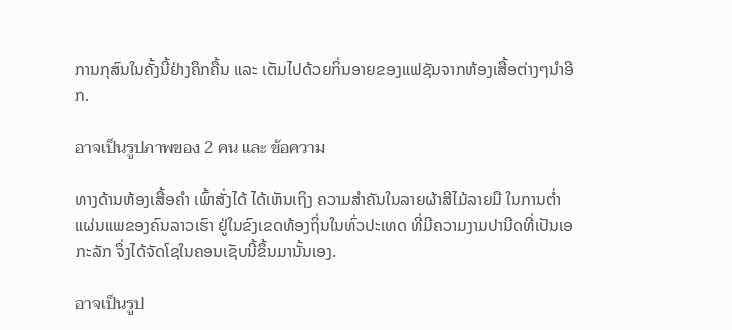ການກຸສົນໃນຄັ້ງນີ້ຢ່າງຄຶກຄື້ນ ແລະ ເຕັມໄປດ້ວຍກິ່ນອາຍຂອງແຟຊັນຈາກຫ້ອງເສື້ອຕ່າງໆນໍາອີກ.

อาจเป็นรูปภาพของ 2 คน และ ข้อความ

ທາງດ້ານຫ້ອງເສື້ອຄຳ ເພົ້າສັ່ງໄດ້ ໄດ້ເຫັນເຖິງ ຄວາມສຳຄັນໃນລາຍຜ້າສີໄມ້ລາຍມື ໃນການຕ່ຳແຜ່ນແພຂອງຄົນລາວເຮົາ ຢູ່ໃນຂົງເຂດທ້ອງຖິ່ນໃນທົ່ວປະເທດ ທີ່ມີຄວາມງາມປານີດທີ່ເປັນເອກະລັກ ຈຶ່ງໄດ້ຈັດໂຊໃນຄອນເຊັບນີ້ຂຶ້ນມານັ້ນເອງ.

อาจเป็นรูป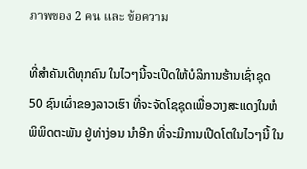ภาพของ 2 คน และ ข้อความ

ທີ່ສໍາຄັນເດີທຸກຄົນ ໃນໄວໆນີ້ຈະເປີດໃຫ້ບໍລິການຮ້ານເຊົ່າຊຸດ 50 ຊົນເຜົ່າຂອງລາວເຮົາ ທີ່ຈະຈັດໂຊຊຸດເພື່ອວາງສະແດງໃນຫໍພິພິດຕະພັນ ຢູ່ທ່າງ່ອນ ນຳອີກ ທີ່ຈະມີການເປີດໂຕໃນໄວໆນີ້ ໃນ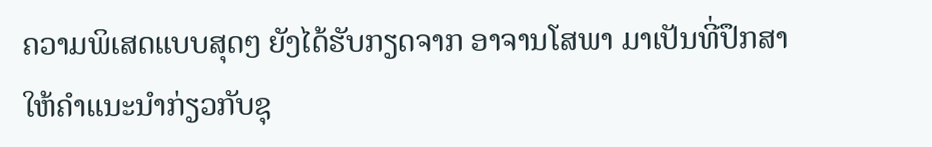ຄວາມພິເສດແບບສຸດໆ ຍັງໄດ້ຮັບກຽດຈາກ ອາຈານໂສພາ ມາເປັນທີ່ປຶກສາໃຫ້ຄຳແນະນຳກ່ຽວກັບຊຸ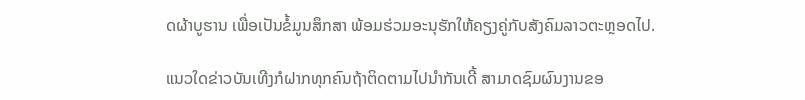ດຜ້າບູຮານ ເພື່ອເປັນຂໍ້ມູນສຶກສາ ພ້ອມຮ່ວມອະນຸຮັກໃຫ້ຄຽງຄູ່ກັບສັງຄົມລາວຕະຫຼອດໄປ.

ແນວໃດຂ່າວບັນເທີງກໍຝາກທຸກຄົນຖ້າຕິດຕາມໄປນໍາກັນເດີ້ ສາມາດຊົມຜົນງານຂອ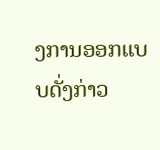ງການອອກແບບດັ່ງກ່າວ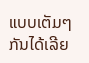ແບບເຕັມໆກັນໄດ້ເລີຍ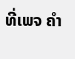ທີ່ເພຈ ຄໍາ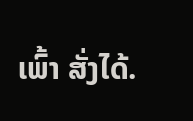ເພົ້າ ສັ່ງໄດ້.